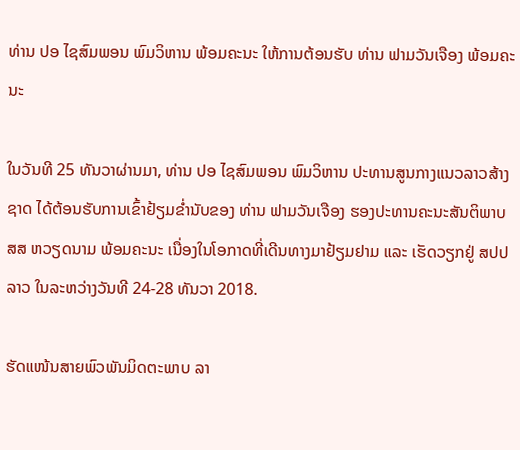ທ່ານ ປອ ໄຊສົມພອນ ພົມວິຫານ ພ້ອມຄະນະ ໃຫ້ການຕ້ອນຮັບ ທ່ານ ຟາມວັນເຈືອງ ພ້ອມຄະນະ

ໃນວັນທີ 25 ທັນວາຜ່ານມາ, ທ່ານ ປອ ໄຊສົມພອນ ພົມວິຫານ ປະທານສູນກາງແນວລາວສ້າງຊາດ ໄດ້ຕ້ອນຮັບການເຂົ້າຢ້ຽມຂໍ່ານັບຂອງ ທ່ານ ຟາມວັນເຈືອງ ຮອງປະທານຄະນະສັນຕິພາບ ສສ ຫວຽດນາມ ພ້ອມຄະນະ ເນື່ອງໃນໂອກາດທີ່ເດີນທາງມາຢ້ຽມຢາມ ແລະ ເຮັດວຽກຢູ່ ສປປ ລາວ ໃນລະຫວ່າງວັນທີ 24-28 ທັນວາ 2018.

ຮັດແໜ້ນສາຍພົວພັນມິດຕະພາບ ລາ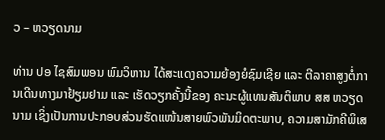ວ – ຫວຽດນາມ

ທ່ານ ປອ ໄຊສົມພອນ ພົມວິຫານ ໄດ້ສະແດງຄວາມຍ້ອງຍໍຊົມເຊີຍ ແລະ ຕີລາຄາສູງຕໍ່ການເດີນທາງມາຢ້ຽມຢາມ ແລະ ເຮັດວຽກຄັ້ງນີ້ຂອງ ຄະນະຜູ້ແທນສັນຕິພາບ ສສ ຫວຽດນາມ ເຊິ່ງເປັນການປະກອບສ່ວນຮັດແໜ້ນສາຍພົວພັນມິດຕະພາບ, ຄວາມສາມັກຄີພິເສ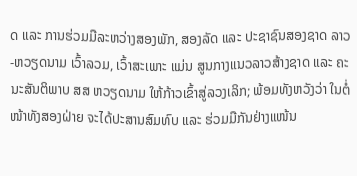ດ ແລະ ການຮ່ວມມືລະຫວ່າງສອງພັກ, ສອງລັດ ແລະ ປະຊາຊົນສອງຊາດ ລາວ-ຫວຽດນາມ ເວົ້າລວມ, ເວົ້າສະເພາະ ແມ່ນ ສູນກາງແນວລາວສ້າງຊາດ ແລະ ຄະນະສັນຕິພາບ ສສ ຫວຽດນາມ ໃຫ້ກ້າວເຂົ້າສູ່ລວງເລິກ; ພ້ອມທັງຫວັງວ່າ ໃນຕໍ່ໜ້າທັງສອງຝ່າຍ ຈະໄດ້ປະສານສົມທົບ ແລະ ຮ່ວມມືກັນຢ່າງແໜ້ນ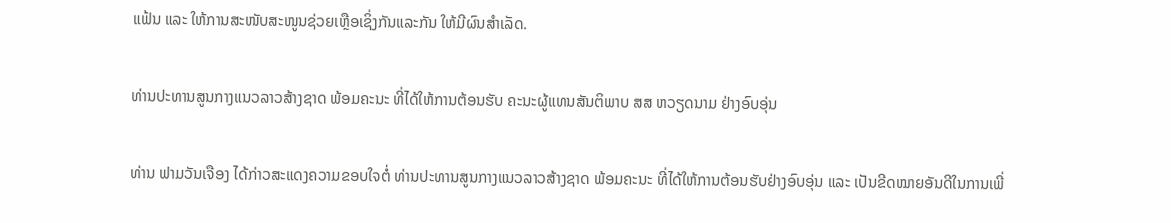ແຟ້ນ ແລະ ໃຫ້ການສະໜັບສະໜູນຊ່ວຍເຫຼືອເຊິ່ງກັນແລະກັນ ໃຫ້ມີຜົນສໍາເລັດ.

ທ່ານປະທານສູນກາງແນວລາວສ້າງຊາດ ພ້ອມຄະນະ ທີ່ໄດ້ໃຫ້ການຕ້ອນຮັບ ຄະນະຜູ້ແທນສັນຕິພາບ ສສ ຫວຽດນາມ ຢ່າງອົບອຸ່ນ

ທ່ານ ຟາມວັນເຈືອງ ໄດ້ກ່າວສະແດງຄວາມຂອບໃຈຕໍ່ ທ່ານປະທານສູນກາງແນວລາວສ້າງຊາດ ພ້ອມຄະນະ ທີ່ໄດ້ໃຫ້ການຕ້ອນຮັບຢ່າງອົບອຸ່ນ ແລະ ເປັນຂີດໝາຍອັນດີໃນການເພີ່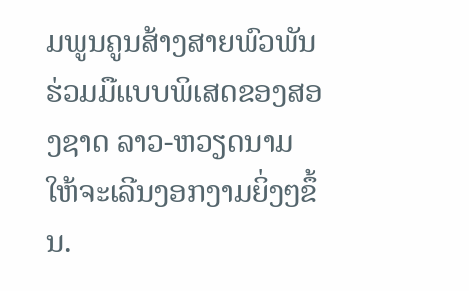ມພູນຄູນສ້າງສາຍພົວພັນຮ່ວມມືແບບພິເສດຂອງສອງຊາດ ລາວ-ຫວຽດນາມ ໃຫ້ຈະເລີນງອກງາມຍິ່ງໆຂຶ້ນ.